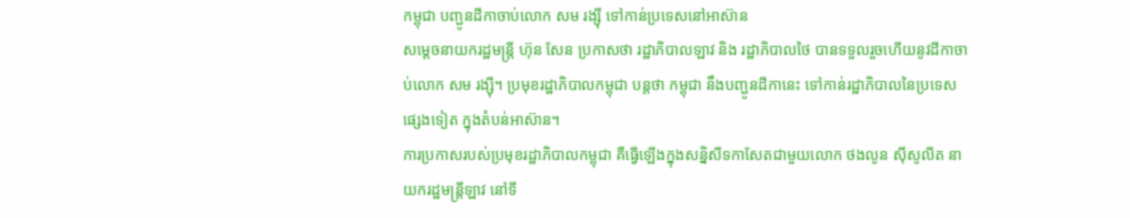កម្ពុជា បញ្ជូនដីកាចាប់លោក សម រង្ស៊ី ទៅកាន់ប្រទេសនៅអាស៊ាន
សម្តេចនាយករដ្ឋមន្ត្រី ហ៊ុន សែន ប្រកាសថា រដ្ឋាភិបាលឡាវ និង រដ្ឋាភិបាលថៃ បានទទួលរួចហើយនូវដីកាចាប់លោក សម រង្ស៊ី។ ប្រមុខរដ្ឋាភិបាលកម្ពុជា បន្តថា កម្ពុជា នឹងបញ្ជូនដីកានេះ ទៅកាន់រដ្ឋាភិបាលនៃប្រទេសផ្សេងទៀត ក្នុងតំបន់អាស៊ាន។
ការប្រកាសរបស់ប្រមុខរដ្ឋាភិបាលកម្ពុជា គឺធ្វើឡើងក្នុងសន្និសីទកាសែតជាមួយលោក ថងលូន ស៊ីសូលីត នាយករដ្ឋមន្ត្រីឡាវ នៅទី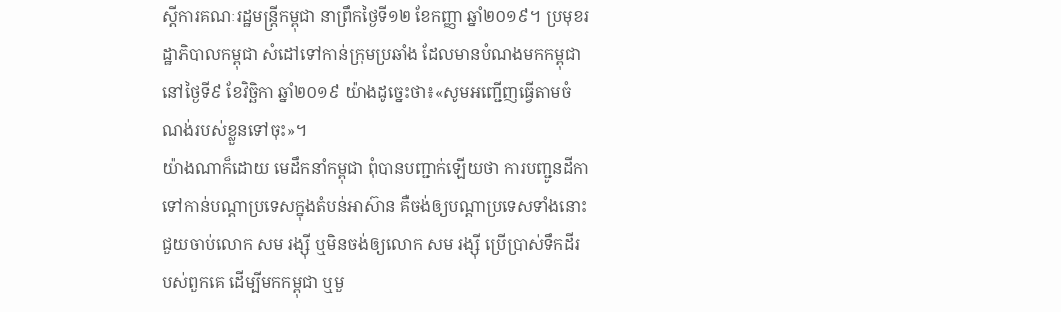ស្តីការគណៈរដ្ឋមន្ត្រីកម្ពុជា នាព្រឹកថ្ងៃទី១២ ខែកញ្ញា ឆ្នាំ២០១៩។ ប្រមុខរដ្ឋាភិបាលកម្ពុជា សំដៅទៅកាន់ក្រុមប្រឆាំង ដែលមានបំណងមកកម្ពុជានៅថ្ងៃទី៩ ខែវិច្ឆិកា ឆ្នាំ២០១៩ យ៉ាងដូច្នេះថា៖«សូមអញ្ជើញធ្វើតាមចំណង់របស់ខ្លួនទៅចុះ»។
យ៉ាងណាក៏ដោយ មេដឹកនាំកម្ពុជា ពុំបានបញ្ជាក់ឡើយថា ការបញ្ជូនដីកា ទៅកាន់បណ្តាប្រទេសក្នុងតំបន់អាស៊ាន គឺចង់ឲ្យបណ្តាប្រទេសទាំងនោះ ជួយចាប់លោក សម រង្ស៊ី ឬមិនចង់ឲ្យលោក សម រង្ស៊ី ប្រើប្រាស់ទឹកដីរបស់ពួកគេ ដើម្បីមកកម្ពុជា ឬមួ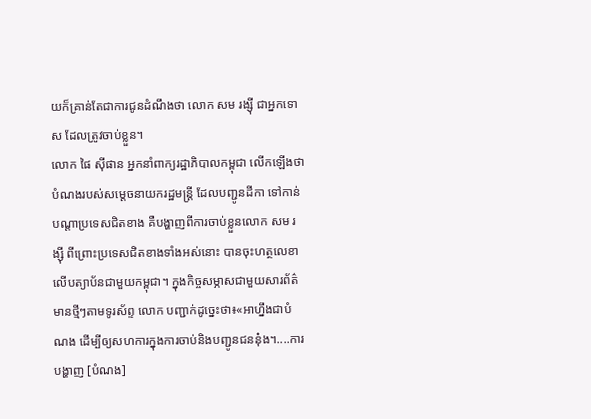យក៏គ្រាន់តែជាការជូនដំណឹងថា លោក សម រង្ស៊ី ជាអ្នកទោស ដែលត្រូវចាប់ខ្លួន។
លោក ផៃ ស៊ីផាន អ្នកនាំពាក្យរដ្ឋាភិបាលកម្ពុជា លើកឡើងថា បំណងរបស់សម្តេចនាយករដ្ឋមន្ត្រី ដែលបញ្ជូនដីកា ទៅកាន់បណ្តាប្រទេសជិតខាង គឺបង្ហាញពីការចាប់ខ្លួនលោក សម រង្ស៊ី ពីព្រោះប្រទេសជិតខាងទាំងអស់នោះ បានចុះហត្ថលេខាលើបត្យាប័នជាមួយកម្ពុជា។ ក្នុងកិច្ចសម្ភាសជាមួយសារព័ត៌មានថ្មីៗតាមទូរស័ព្ទ លោក បញ្ជាក់ដូច្នេះថា៖«អាហ្នឹងជាបំណង ដើម្បីឲ្យសហការក្នុងការចាប់និងបញ្ជូនជននុ៎ង។....ការបង្ហាញ [បំណង]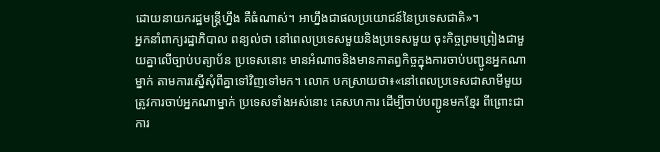ដោយនាយករដ្ឋមន្ត្រីហ្នឹង គឺធំណាស់។ អាហ្នឹងជាផលប្រយោជន៍នៃប្រទេសជាតិ»។
អ្នកនាំពាក្យរដ្ឋាភិបាល ពន្យល់ថា នៅពេលប្រទេសមួយនិងប្រទេសមួយ ចុះកិច្ចព្រមព្រៀងជាមួយគ្នាលើច្បាប់បត្យាប័ន ប្រទេសនោះ មានអំណាចនិងមានកាតព្វកិច្ចក្នុងការចាប់បញ្ជូនអ្នកណាម្នាក់ តាមការស្នើសុំពីគ្នាទៅវិញទៅមក។ លោក បកស្រាយថា៖«នៅពេលប្រទេសជាសាមីមួយ ត្រូវការចាប់អ្នកណាម្នាក់ ប្រទេសទាំងអស់នោះ គេសហការ ដើម្បីចាប់បញ្ជូនមកខ្មែរ ពីព្រោះជាការ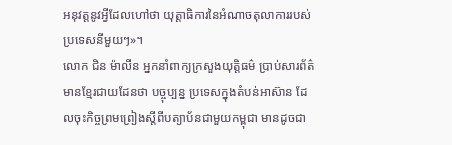អនុវត្តនូវអ្វីដែលហៅថា យុត្តាធិការនៃអំណាចតុលាការរបស់ប្រទេសនីមួយៗ»។
លោក ជិន ម៉ាលីន អ្នកនាំពាក្យក្រសួងយុត្តិធម៌ ប្រាប់សារព័ត៌មានខ្មែរជាយដែនថា បច្ចុប្បន្ន ប្រទេសក្នុងតំបន់អាស៊ាន ដែលចុះកិច្ចព្រមព្រៀងស្តីពីបត្យាប័នជាមួយកម្ពុជា មានដូចជា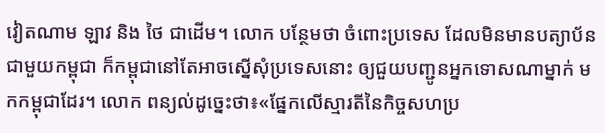វៀតណាម ឡាវ និង ថៃ ជាដើម។ លោក បន្ថែមថា ចំពោះប្រទេស ដែលមិនមានបត្យាប័នជាមួយកម្ពុជា ក៏កម្ពុជានៅតែអាចស្នើសុំប្រទេសនោះ ឲ្យជួយបញ្ជូនអ្នកទោសណាម្នាក់ មកកម្ពុជាដែរ។ លោក ពន្យល់ដូច្នេះថា៖«ផ្នែកលើស្មារតីនៃកិច្ចសហប្រ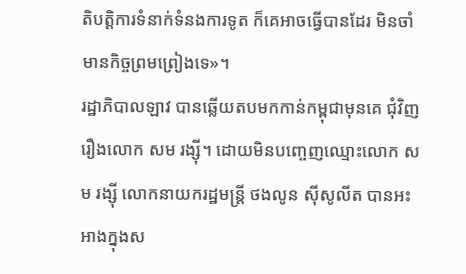តិបត្តិការទំនាក់ទំនងការទូត ក៏គេអាចធ្វើបានដែរ មិនចាំមានកិច្ចព្រមព្រៀងទេ»។
រដ្ឋាភិបាលឡាវ បានឆ្លើយតបមកកាន់កម្ពុជាមុនគេ ជុំវិញរឿងលោក សម រង្ស៊ី។ ដោយមិនបញ្ចេញឈ្មោះលោក សម រង្ស៊ី លោកនាយករដ្ឋមន្ត្រី ថងលូន ស៊ីសូលីត បានអះអាងក្នុងស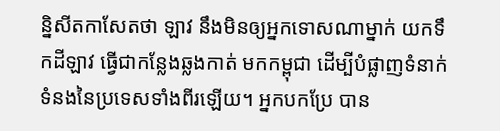ន្និសីតកាសែតថា ឡាវ នឹងមិនឲ្យអ្នកទោសណាម្នាក់ យកទឹកដីឡាវ ធ្វើជាកន្លែងឆ្លងកាត់ មកកម្ពុជា ដើម្បីបំផ្លាញទំនាក់ទំនងនៃប្រទេសទាំងពីរឡើយ។ អ្នកបកប្រែ បាន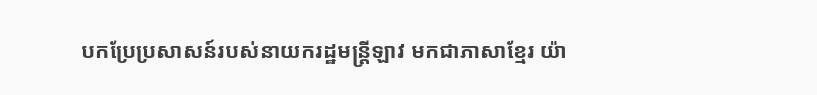បកប្រែប្រសាសន៍របស់នាយករដ្ឋមន្ត្រីឡាវ មកជាភាសាខ្មែរ យ៉ា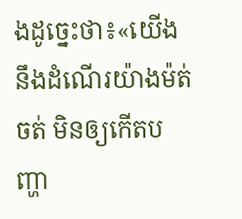ងដូច្នេះថា៖«យើង នឹងដំណើរយ៉ាងម៉ត់ចត់ មិនឲ្យកើតបញ្ហា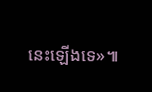នេះឡើងទេ»៕